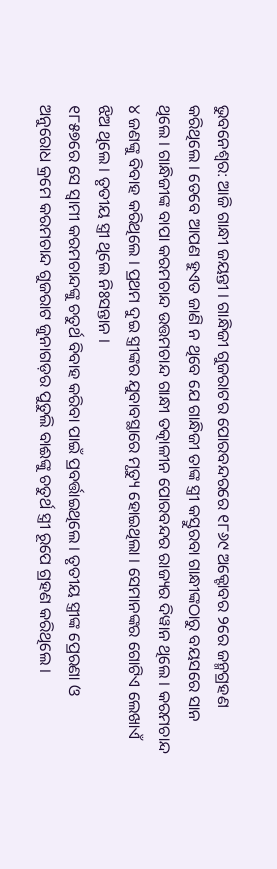ଭୁବନେଶ୍ୱର: ଆଜି ଗାନ୍ଧୀ ଜୟନ୍ତୀ । ଗାନ୍ଧିଜୀ ଗୁଜରାଟର ପୋରବନ୍ଦରରେ ୧୮୬୯ ଅକ୍ଟୋବର ୨ରେ ଜନ୍ମଗ୍ରହଣ କରିଥିଲେ । ତେବେ ଆପଣ ହୁଏତ ଜାଣି ନ ଥିବେ ଯେ ଗାନ୍ଧିଜୀ ତାଙ୍କ ସ୍ତ୍ରୀ କସ୍ତୁରବା ଗାନ୍ଧୀଙ୍କଠାରୁ ବୟସରେ ସାନ ଥିଲେ । ଗାନ୍ଧିଜୀଙ୍କ ବାପା କରମଚାନ୍ଦ ଉତ୍ତମଚାନ୍ଦ ଗାନ୍ଧୀ ତତ୍କାଳୀନ ପୋରବନ୍ଦର ରାଜ୍ୟର ଦିୱାନ ଥିଲେ । କରମଚାନ୍ଦ ୪ ଜଣଙ୍କୁ ବିବାହ କରିଥିଲେ । ପ୍ରଥମ ଦୁଇ ସ୍ତ୍ରୀଙ୍କର ଯୁବାବସ୍ଥାରେ ମୃତ୍ୟୁ ହୋଇଥିଲା । ସେମାନଙ୍କର ଗୋଟିଏ ଲେଖାଏଁ ଝିଅ ଥିଲେ । ତୃତୀୟ ସ୍ତ୍ରୀ ଥିଲେ ନିଃସନ୍ତାନ ।
୧୮୫୭ରେ ସେ ସ୍ୱାମୀ କରମଚାନ୍ଦଙ୍କୁ ଚତୁର୍ଥ ବିବାହ କରିବା ପାଇଁ ପ୍ରବର୍ତ୍ତାଇଥିଲେ । ତୃତୀୟ ସ୍ତ୍ରୀଙ୍କ ପ୍ରେରଣା ଓ ଅନୁରୋଧ କ୍ରମେ କରମଚାନ୍ଦ ଗୁଜରାଟ ଜୁନାଗଡ଼ର ପୁତୁଲି ବାଈଙ୍କୁ ଚତୁର୍ଥ ସ୍ତ୍ରୀ ରୂପେ ଗ୍ରହଣ କରିଥିଲେ ।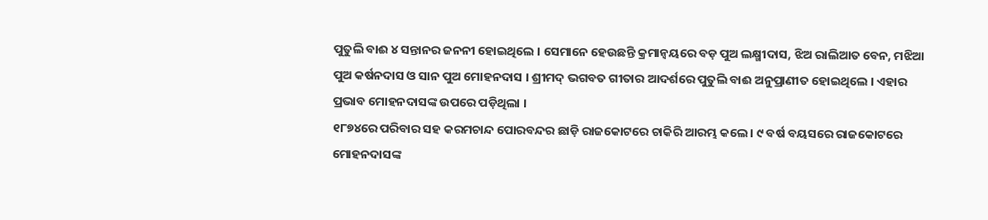ପୁତୁଲି ବାଈ ୪ ସନ୍ତାନର ଜନନୀ ହୋଇଥିଲେ । ସେମାନେ ହେଉଛନ୍ତି କ୍ରମାନ୍ୱୟରେ ବଡ଼ ପୁଅ ଲକ୍ଷ୍ମୀଦାସ, ଝିଅ ରାଲିଆତ ବେନ, ମଝିଆ ପୁଅ କର୍ଷନଦାସ ଓ ସାନ ପୁଅ ମୋହନଦାସ । ଶ୍ରୀମଦ୍ ଭଗବତ ଗୀତାର ଆଦର୍ଶରେ ପୁତୁଲି ବାଈ ଅନୁପ୍ରାଣୀତ ହୋଇଥିଲେ । ଏହାର ପ୍ରଭାବ ମୋହନଦାସଙ୍କ ଉପରେ ପଡ଼ିଥିଲା ।
୧୮୭୪ରେ ପରିବାର ସହ କରମଚାନ୍ଦ ପୋରବନ୍ଦର ଛାଡ଼ି ରାଜକୋଟରେ ଚାକିରି ଆରମ୍ଭ କଲେ । ୯ ବର୍ଷ ବୟସରେ ରାଜକୋଟରେ ମୋହନଦାସଙ୍କ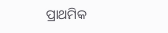ପ୍ରାଥମିକ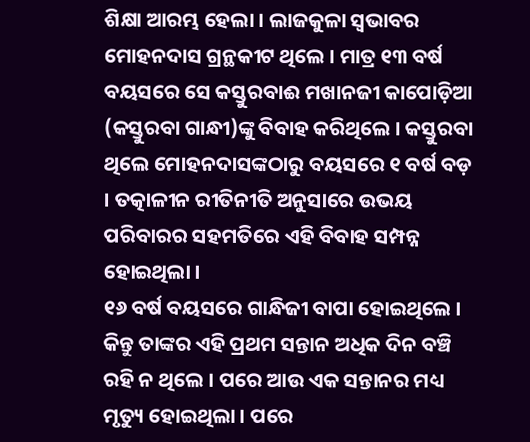ଶିକ୍ଷା ଆରମ୍ଭ ହେଲା । ଲାଜକୁଳା ସ୍ୱଭାବର ମୋହନଦାସ ଗ୍ରନ୍ଥକୀଟ ଥିଲେ । ମାତ୍ର ୧୩ ବର୍ଷ ବୟସରେ ସେ କସ୍ତୁରବାଈ ମଖାନଜୀ କାପୋଡ଼ିଆ (କସ୍ତୁରବା ଗାନ୍ଧୀ)ଙ୍କୁ ବିବାହ କରିଥିଲେ । କସ୍ତୁରବା ଥିଲେ ମୋହନଦାସଙ୍କଠାରୁ ବୟସରେ ୧ ବର୍ଷ ବଡ଼ । ତତ୍କାଳୀନ ରୀତିନୀତି ଅନୁସାରେ ଉଭୟ ପରିବାରର ସହମତିରେ ଏହି ବିବାହ ସମ୍ପନ୍ନ ହୋଇଥିଲା ।
୧୬ ବର୍ଷ ବୟସରେ ଗାନ୍ଧିଜୀ ବାପା ହୋଇଥିଲେ । କିନ୍ତୁ ତାଙ୍କର ଏହି ପ୍ରଥମ ସନ୍ତାନ ଅଧିକ ଦିନ ବଞ୍ଚି ରହି ନ ଥିଲେ । ପରେ ଆଉ ଏକ ସନ୍ତାନର ମଧ୍ୟ ମୃତ୍ୟୁ ହୋଇଥିଲା । ପରେ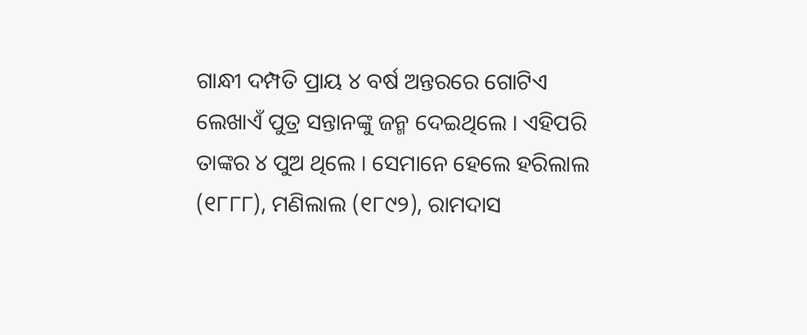ଗାନ୍ଧୀ ଦମ୍ପତି ପ୍ରାୟ ୪ ବର୍ଷ ଅନ୍ତରରେ ଗୋଟିଏ ଲେଖାଏଁ ପୁତ୍ର ସନ୍ତାନଙ୍କୁ ଜନ୍ମ ଦେଇଥିଲେ । ଏହିପରି ତାଙ୍କର ୪ ପୁଅ ଥିଲେ । ସେମାନେ ହେଲେ ହରିଲାଲ (୧୮୮୮), ମଣିଲାଲ (୧୮୯୨), ରାମଦାସ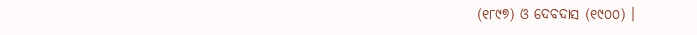(୧୮୯୭) ଓ ଦେବଦାସ (୧୯୦୦) ।